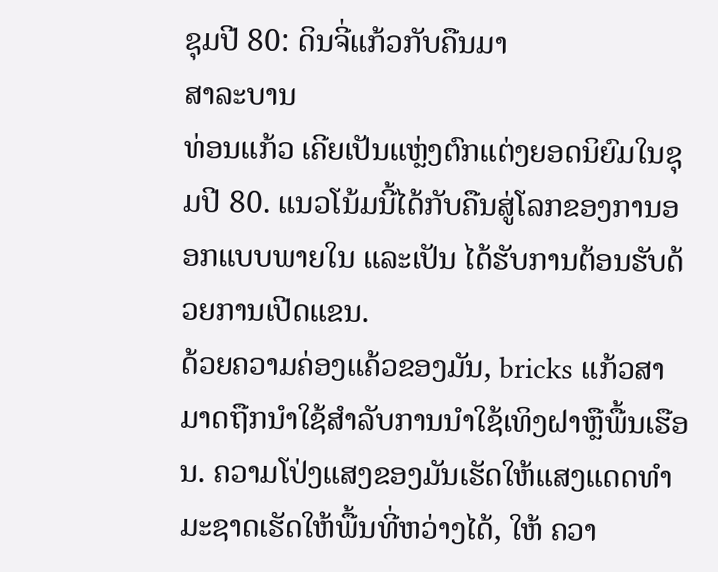ຊຸມປີ 80: ດິນຈີ່ແກ້ວກັບຄືນມາ
ສາລະບານ
ທ່ອນແກ້ວ ເຄີຍເປັນແຫຼ່ງຕົກແຕ່ງຍອດນິຍົມໃນຊຸມປີ 80. ແນວໂນ້ມນີ້ໄດ້ກັບຄືນສູ່ໂລກຂອງການອອກແບບພາຍໃນ ແລະເປັນ ໄດ້ຮັບການຕ້ອນຮັບດ້ວຍການເປີດແຂນ.
ດ້ວຍຄວາມຄ່ອງແຄ້ວຂອງມັນ, bricks ແກ້ວສາມາດຖືກນໍາໃຊ້ສໍາລັບການນໍາໃຊ້ເທິງຝາຫຼືພື້ນເຮືອນ. ຄວາມໂປ່ງແສງຂອງມັນເຮັດໃຫ້ແສງແດດທໍາມະຊາດເຮັດໃຫ້ພື້ນທີ່ຫວ່າງໄດ້, ໃຫ້ ຄວາ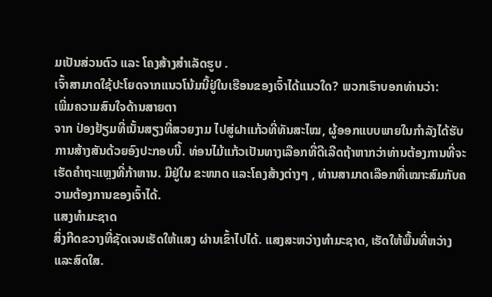ມເປັນສ່ວນຕົວ ແລະ ໂຄງສ້າງສໍາເລັດຮູບ .
ເຈົ້າສາມາດໃຊ້ປະໂຍດຈາກແນວໂນ້ມນີ້ຢູ່ໃນເຮືອນຂອງເຈົ້າໄດ້ແນວໃດ? ພວກເຮົາບອກທ່ານວ່າ:
ເພີ່ມຄວາມສົນໃຈດ້ານສາຍຕາ
ຈາກ ປ່ອງຢ້ຽມທີ່ເນັ້ນສຽງທີ່ສວຍງາມ ໄປສູ່ຝາແກ້ວທີ່ທັນສະໄໝ, ຜູ້ອອກແບບພາຍໃນກໍາລັງໄດ້ຮັບການສ້າງສັນດ້ວຍອົງປະກອບນີ້. ທ່ອນໄມ້ແກ້ວເປັນທາງເລືອກທີ່ດີເລີດຖ້າຫາກວ່າທ່ານຕ້ອງການທີ່ຈະເຮັດຄໍາຖະແຫຼງທີ່ກ້າຫານ. ມີຢູ່ໃນ ຂະໜາດ ແລະໂຄງສ້າງຕ່າງໆ , ທ່ານສາມາດເລືອກທີ່ເໝາະສົມກັບຄວາມຕ້ອງການຂອງເຈົ້າໄດ້.
ແສງທຳມະຊາດ
ສິ່ງກີດຂວາງທີ່ຊັດເຈນເຮັດໃຫ້ແສງ ຜ່ານເຂົ້າໄປໄດ້. ແສງສະຫວ່າງທໍາມະຊາດ, ເຮັດໃຫ້ພື້ນທີ່ຫວ່າງແລະສົດໃສ.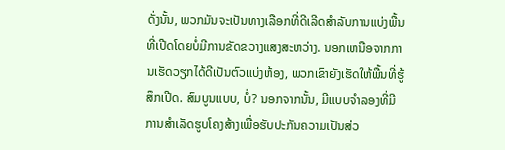ດັ່ງນັ້ນ, ພວກມັນຈະເປັນທາງເລືອກທີ່ດີເລີດສໍາລັບການແບ່ງພື້ນທີ່ເປີດໂດຍບໍ່ມີການຂັດຂວາງແສງສະຫວ່າງ. ນອກເຫນືອຈາກການເຮັດວຽກໄດ້ດີເປັນຕົວແບ່ງຫ້ອງ, ພວກເຂົາຍັງເຮັດໃຫ້ພື້ນທີ່ຮູ້ສຶກເປີດ. ສົມບູນແບບ, ບໍ່? ນອກຈາກນັ້ນ, ມີແບບຈໍາລອງທີ່ມີການສໍາເລັດຮູບໂຄງສ້າງເພື່ອຮັບປະກັນຄວາມເປັນສ່ວ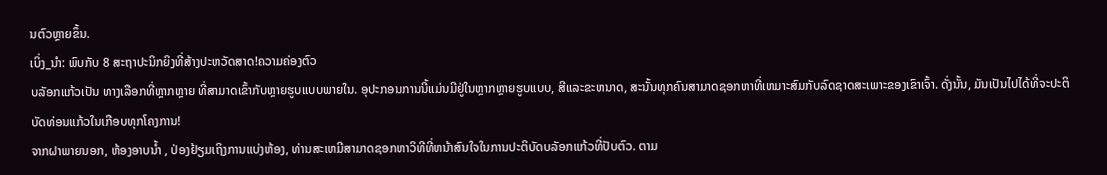ນຕົວຫຼາຍຂຶ້ນ.
ເບິ່ງ_ນຳ: ພົບກັບ 8 ສະຖາປະນິກຍິງທີ່ສ້າງປະຫວັດສາດ!ຄວາມຄ່ອງຕົວ
ບລັອກແກ້ວເປັນ ທາງເລືອກທີ່ຫຼາກຫຼາຍ ທີ່ສາມາດເຂົ້າກັບຫຼາຍຮູບແບບພາຍໃນ. ອຸປະກອນການນີ້ແມ່ນມີຢູ່ໃນຫຼາກຫຼາຍຮູບແບບ, ສີແລະຂະຫນາດ, ສະນັ້ນທຸກຄົນສາມາດຊອກຫາທີ່ເຫມາະສົມກັບລົດຊາດສະເພາະຂອງເຂົາເຈົ້າ. ດັ່ງນັ້ນ, ມັນເປັນໄປໄດ້ທີ່ຈະປະຕິບັດທ່ອນແກ້ວໃນເກືອບທຸກໂຄງການ!
ຈາກຝາພາຍນອກ, ຫ້ອງອາບນ້ຳ , ປ່ອງຢ້ຽມເຖິງການແບ່ງຫ້ອງ, ທ່ານສະເຫມີສາມາດຊອກຫາວິທີທີ່ຫນ້າສົນໃຈໃນການປະຕິບັດບລັອກແກ້ວທີ່ປັບຕົວ. ຕາມ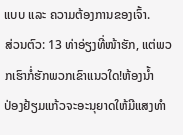ແບບ ແລະ ຄວາມຕ້ອງການຂອງເຈົ້າ.
ສ່ວນຕົວ: 13 ທ່າອ່ຽງທີ່ໜ້າຮັກ, ແຕ່ພວກເຮົາກໍ່ຮັກພວກເຂົາແນວໃດ!ຫ້ອງນ້ຳ
ປ່ອງຢ້ຽມແກ້ວຈະອະນຸຍາດໃຫ້ມີແສງທໍາ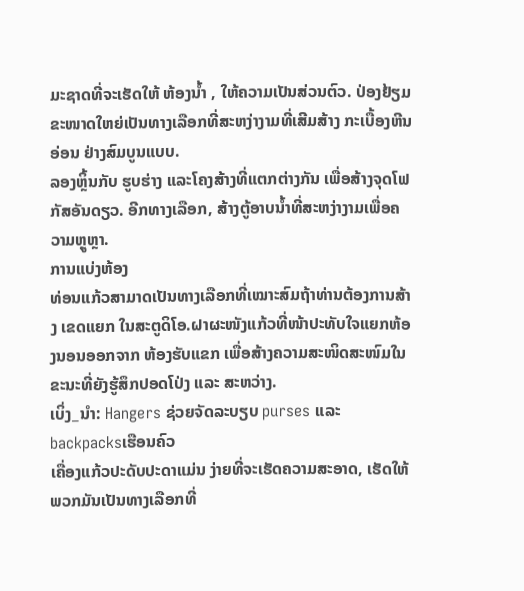ມະຊາດທີ່ຈະເຮັດໃຫ້ ຫ້ອງນ້ຳ , ໃຫ້ຄວາມເປັນສ່ວນຕົວ. ປ່ອງຢ້ຽມຂະໜາດໃຫຍ່ເປັນທາງເລືອກທີ່ສະຫງ່າງາມທີ່ເສີມສ້າງ ກະເບື້ອງຫີນອ່ອນ ຢ່າງສົມບູນແບບ.
ລອງຫຼິ້ນກັບ ຮູບຮ່າງ ແລະໂຄງສ້າງທີ່ແຕກຕ່າງກັນ ເພື່ອສ້າງຈຸດໂຟກັສອັນດຽວ. ອີກທາງເລືອກ, ສ້າງຕູ້ອາບນໍ້າທີ່ສະຫງ່າງາມເພື່ອຄວາມຫຼູຫຼາ.
ການແບ່ງຫ້ອງ
ທ່ອນແກ້ວສາມາດເປັນທາງເລືອກທີ່ເໝາະສົມຖ້າທ່ານຕ້ອງການສ້າງ ເຂດແຍກ ໃນສະຕູດິໂອ.ຝາຜະໜັງແກ້ວທີ່ໜ້າປະທັບໃຈແຍກຫ້ອງນອນອອກຈາກ ຫ້ອງຮັບແຂກ ເພື່ອສ້າງຄວາມສະໜິດສະໜົມໃນຂະນະທີ່ຍັງຮູ້ສຶກປອດໂປ່ງ ແລະ ສະຫວ່າງ.
ເບິ່ງ_ນຳ: Hangers ຊ່ວຍຈັດລະບຽບ purses ແລະ backpacksເຮືອນຄົວ
ເຄື່ອງແກ້ວປະດັບປະດາແມ່ນ ງ່າຍທີ່ຈະເຮັດຄວາມສະອາດ, ເຮັດໃຫ້ພວກມັນເປັນທາງເລືອກທີ່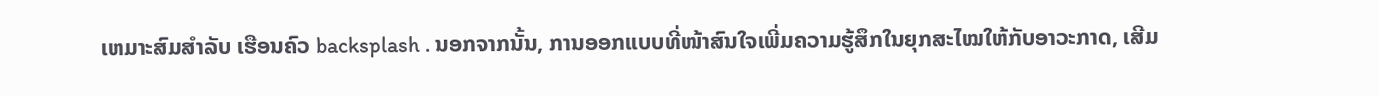ເຫມາະສົມສໍາລັບ ເຮືອນຄົວ backsplash . ນອກຈາກນັ້ນ, ການອອກແບບທີ່ໜ້າສົນໃຈເພີ່ມຄວາມຮູ້ສຶກໃນຍຸກສະໄໝໃຫ້ກັບອາວະກາດ, ເສີມ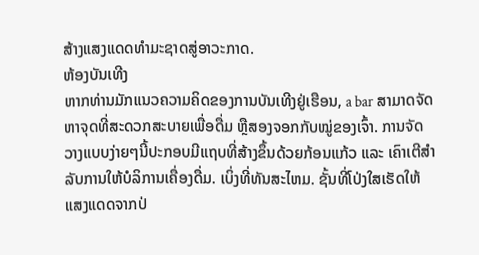ສ້າງແສງແດດທຳມະຊາດສູ່ອາວະກາດ.
ຫ້ອງບັນເທີງ
ຫາກທ່ານມັກແນວຄວາມຄິດຂອງການບັນເທີງຢູ່ເຮືອນ, a bar ສາມາດຈັດຫາຈຸດທີ່ສະດວກສະບາຍເພື່ອດື່ມ ຫຼືສອງຈອກກັບໝູ່ຂອງເຈົ້າ. ການຈັດວາງແບບງ່າຍໆນີ້ປະກອບມີແຖບທີ່ສ້າງຂຶ້ນດ້ວຍກ້ອນແກ້ວ ແລະ ເຄົາເຕີສຳລັບການໃຫ້ບໍລິການເຄື່ອງດື່ມ. ເບິ່ງທີ່ທັນສະໄຫມ. ຊັ້ນທີ່ໂປ່ງໃສເຮັດໃຫ້ແສງແດດຈາກປ່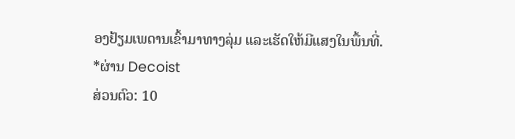ອງຢ້ຽມເພດານເຂົ້າມາທາງລຸ່ມ ແລະເຮັດໃຫ້ມີແສງໃນພື້ນທີ່.
*ຜ່ານ Decoist
ສ່ວນຕົວ: 10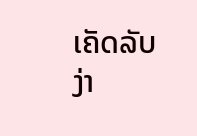ເຄັດລັບງ່າ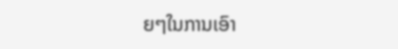ຍໆໃນການເອົາ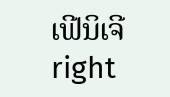ເຟີນິເຈີ right